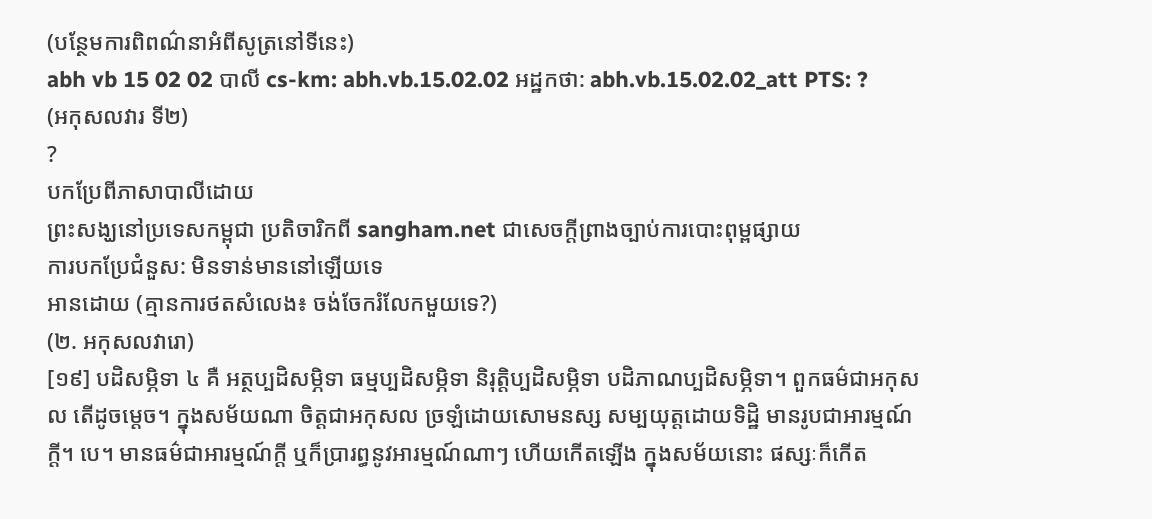(បន្ថែមការពិពណ៌នាអំពីសូត្រនៅទីនេះ)
abh vb 15 02 02 បាលី cs-km: abh.vb.15.02.02 អដ្ឋកថា: abh.vb.15.02.02_att PTS: ?
(អកុសលវារ ទី២)
?
បកប្រែពីភាសាបាលីដោយ
ព្រះសង្ឃនៅប្រទេសកម្ពុជា ប្រតិចារិកពី sangham.net ជាសេចក្តីព្រាងច្បាប់ការបោះពុម្ពផ្សាយ
ការបកប្រែជំនួស: មិនទាន់មាននៅឡើយទេ
អានដោយ (គ្មានការថតសំលេង៖ ចង់ចែករំលែកមួយទេ?)
(២. អកុសលវារោ)
[១៩] បដិសម្ភិទា ៤ គឺ អត្ថប្បដិសម្ភិទា ធម្មប្បដិសម្ភិទា និរុត្តិប្បដិសម្ភិទា បដិភាណប្បដិសម្ភិទា។ ពួកធម៌ជាអកុសល តើដូចម្តេច។ ក្នុងសម័យណា ចិត្តជាអកុសល ច្រឡំដោយសោមនស្ស សម្បយុត្តដោយទិដ្ឋិ មានរូបជាអារម្មណ៍ក្តី។ បេ។ មានធម៌ជាអារម្មណ៍ក្តី ឬក៏ប្រារព្ធនូវអារម្មណ៍ណាៗ ហើយកើតឡើង ក្នុងសម័យនោះ ផស្សៈក៏កើត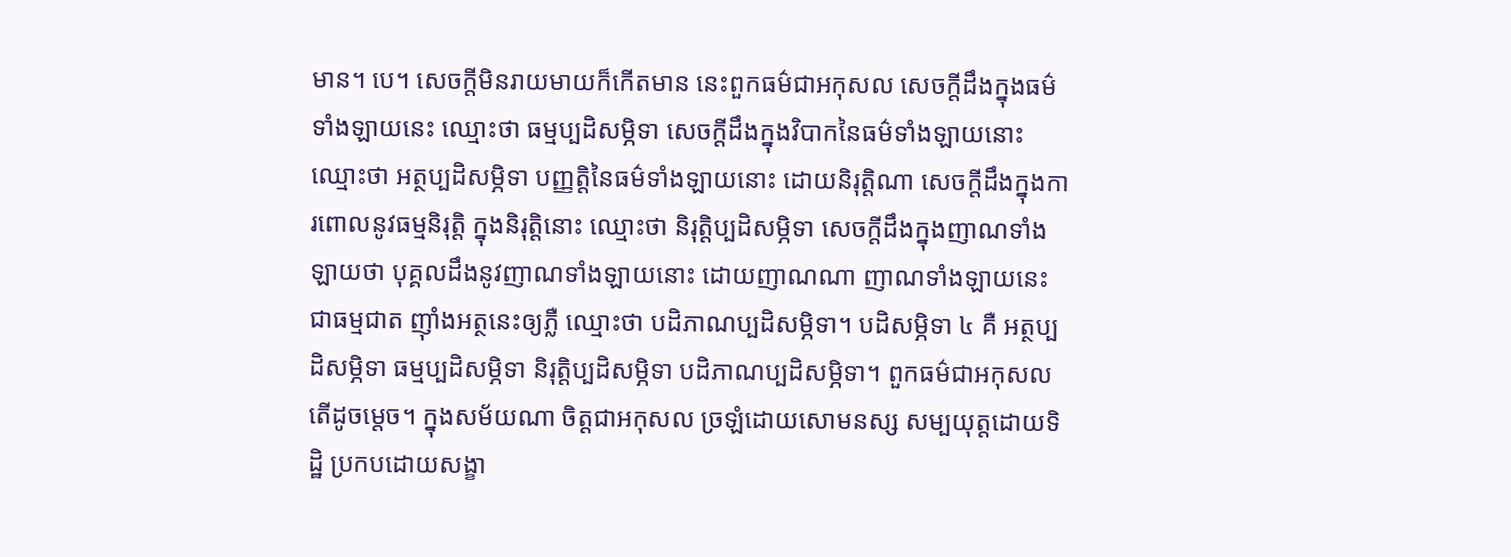មាន។ បេ។ សេចក្តីមិនរាយមាយក៏កើតមាន នេះពួកធម៌ជាអកុសល សេចក្តីដឹងក្នុងធម៌ទាំងឡាយនេះ ឈ្មោះថា ធម្មប្បដិសម្ភិទា សេចក្តីដឹងក្នុងវិបាកនៃធម៌ទាំងឡាយនោះ ឈ្មោះថា អត្ថប្បដិសម្ភិទា បញ្ញត្តិនៃធម៌ទាំងឡាយនោះ ដោយនិរុត្តិណា សេចក្តីដឹងក្នុងការពោលនូវធម្មនិរុត្តិ ក្នុងនិរុត្តិនោះ ឈ្មោះថា និរុត្តិប្បដិសម្ភិទា សេចក្តីដឹងក្នុងញាណទាំងឡាយថា បុគ្គលដឹងនូវញាណទាំងឡាយនោះ ដោយញាណណា ញាណទាំងឡាយនេះ ជាធម្មជាត ញ៉ាំងអត្ថនេះឲ្យភ្លឺ ឈ្មោះថា បដិភាណប្បដិសម្ភិទា។ បដិសម្ភិទា ៤ គឺ អត្ថប្បដិសម្ភិទា ធម្មប្បដិសម្ភិទា និរុត្តិប្បដិសម្ភិទា បដិភាណប្បដិសម្ភិទា។ ពួកធម៌ជាអកុសល តើដូចម្តេច។ ក្នុងសម័យណា ចិត្តជាអកុសល ច្រឡំដោយសោមនស្ស សម្បយុត្តដោយទិដ្ឋិ ប្រកបដោយសង្ខា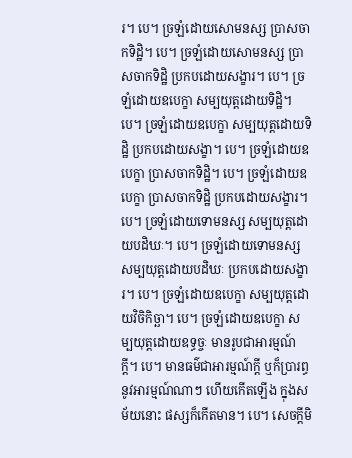រ។ បេ។ ច្រឡំដោយសោមនស្ស ប្រាសចាកទិដ្ឋិ។ បេ។ ច្រឡំដោយសោមនស្ស ប្រាសចាកទិដ្ឋិ ប្រកបដោយសង្ខារ។ បេ។ ច្រឡំដោយឧបេក្ខា សម្បយុត្តដោយទិដ្ឋិ។ បេ។ ច្រឡំដោយឧបេក្ខា សម្បយុត្តដោយទិដ្ឋិ ប្រកបដោយសង្ខា។ បេ។ ច្រឡំដោយឧបេក្ខា ប្រាសចាកទិដ្ឋិ។ បេ។ ច្រឡំដោយឧបេក្ខា ប្រាសចាកទិដ្ឋិ ប្រកបដោយសង្ខារ។ បេ។ ច្រឡំដោយទោមនស្ស សម្បយុត្តដោយបដិឃៈ។ បេ។ ច្រឡំដោយទោមនស្ស សម្បយុត្តដោយបដិឃៈ ប្រកបដោយសង្ខារ។ បេ។ ច្រឡំដោយឧបេក្ខា សម្បយុត្តដោយវិចិកិច្ឆា។ បេ។ ច្រឡំដោយឧបេក្ខា សម្បយុត្តដោយឧទ្ធច្ចៈ មានរូបជាអារម្មណ៍ក្តី។ បេ។ មានធម៌ជាអារម្មណ៍ក្តី ឬក៏ប្រារព្ធនូវអារម្មណ៍ណាៗ ហើយកើតឡើង ក្នុងសម័យនោះ ផស្សក៏កើតមាន។ បេ។ សេចក្តីមិ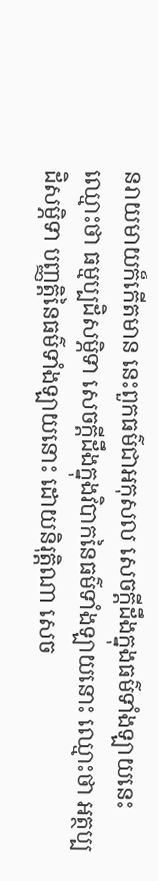នរាយមាយក៏កើតមាន នេះពួកធម៌ជាអកុសល សេចក្តីដឹងក្នុងធម៌ទាំងឡាយនេះ ឈ្មោះថា ធម្មប្បដិសម្ភិទា សេចក្តីដឹងក្នុងវិបាកនៃធម៌ទាំងឡាយនោះ ឈ្មោះថា អត្ថប្បដិសម្ភិទា បញ្ញត្តិនៃធម៌ទាំងឡាយនោះ ដោយនិរុត្តិណា សេច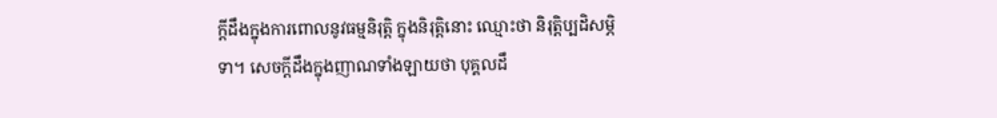ក្តីដឹងក្នុងការពោលនូវធម្មនិរុត្តិ ក្នុងនិរុត្តិនោះ ឈ្មោះថា និរុត្តិប្បដិសម្ភិទា។ សេចក្តីដឹងក្នុងញាណទាំងឡាយថា បុគ្គលដឹ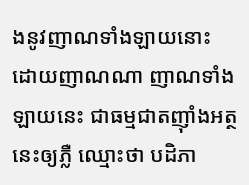ងនូវញាណទាំងឡាយនោះ ដោយញាណណា ញាណទាំងឡាយនេះ ជាធម្មជាតញ៉ាំងអត្ថនេះឲ្យភ្លឺ ឈ្មោះថា បដិភា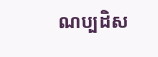ណប្បដិស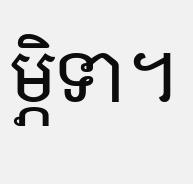ម្ភិទា។